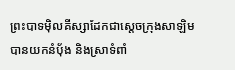ព្រះបាទម៉ិលគីស្សាដែកជាស្តេចក្រុងសាឡិម បានយកនំបុ័ង និងស្រាទំពាំ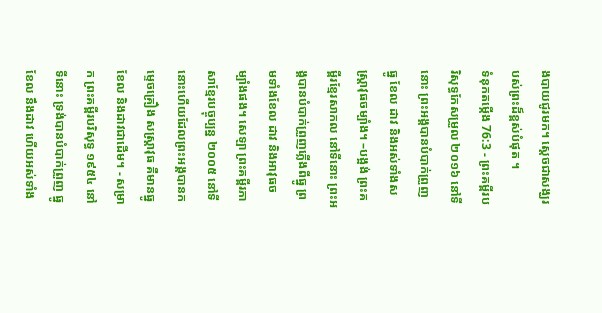ងបាយជូរមក។ ស្ដេចជាសង្ឃរបស់ព្រះដ៏ខ្ពស់បំផុត ។
ទំនុកតម្កើង 76:3 - ព្រះគម្ពីរបរិសុទ្ធកែសម្រួល ២០១៦ នៅទីនោះ ព្រះអង្គបានបំបាក់ព្រួញ ធ្នូ ខែល ដាវ និងអស់ទាំងសស្ត្រាវុធចម្បាំង។ –បង្អង់ ព្រះគម្ពីរខ្មែរសាកល នៅទីនោះ ព្រះអង្គបានបំបាក់ព្រួញភ្លើងពីធ្នូ ព្រមទាំងខែល ដាវ និងអាវុធចម្បាំងផង។ សេឡា ព្រះគម្ពីរភាសាខ្មែរបច្ចុប្បន្ន ២០០៥ នៅទីនោះហើយដែលព្រះអង្គបានកម្ទេចគ្រឿង សស្ត្រាវុធ គឺមានធ្នូ ខែល និងដាវជាដើម។ - សម្រាក ព្រះគម្ពីរបរិសុទ្ធ ១៩៥៤ នៅទីនោះ ទ្រង់បានបំបាក់ព្រួញ ធ្នូ ខែល នឹងដាវ ហើយអស់ទាំង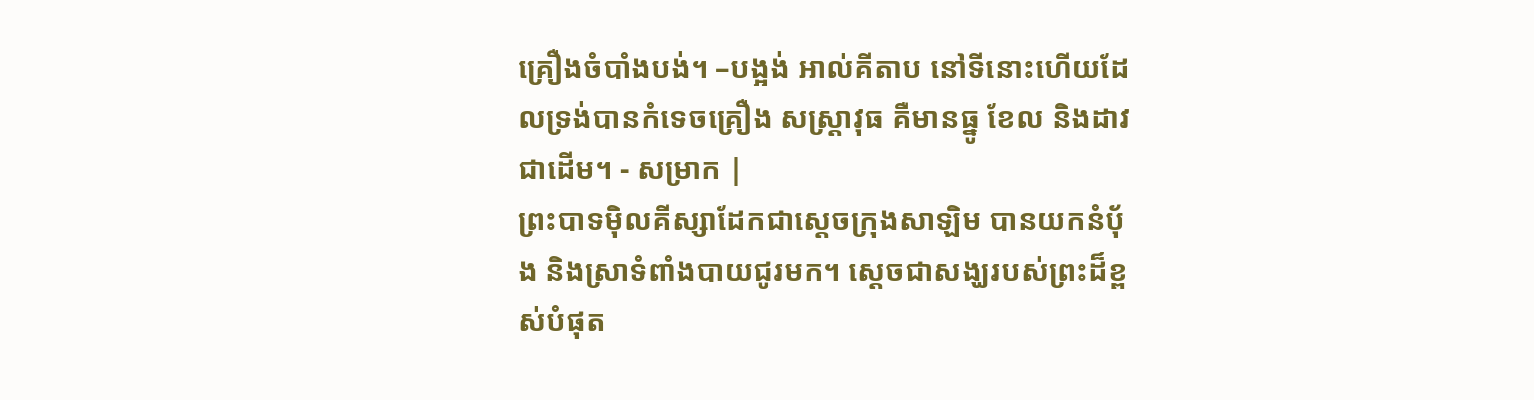គ្រឿងចំបាំងបង់។ –បង្អង់ អាល់គីតាប នៅទីនោះហើយដែលទ្រង់បានកំទេចគ្រឿង សស្រ្ដាវុធ គឺមានធ្នូ ខែល និងដាវជាដើម។ - សម្រាក |
ព្រះបាទម៉ិលគីស្សាដែកជាស្តេចក្រុងសាឡិម បានយកនំបុ័ង និងស្រាទំពាំងបាយជូរមក។ ស្ដេចជាសង្ឃរបស់ព្រះដ៏ខ្ពស់បំផុត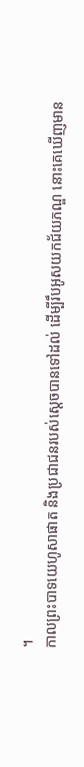។
កាលព្រះបាទយេហូសាផាត និងប្រជាជនរបស់ស្ដេចបានទៅដល់ ដើម្បីរឹបអូសយកជ័យភណ្ឌ នោះគេឃើញមាន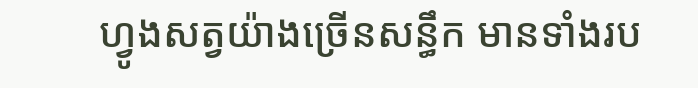ហ្វូងសត្វយ៉ាងច្រើនសន្ធឹក មានទាំងរប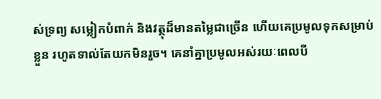ស់ទ្រព្យ សម្លៀកបំពាក់ និងវត្ថុដ៏មានតម្លៃជាច្រើន ហើយគេប្រមូលទុកសម្រាប់ខ្លួន រហូតទាល់តែយកមិនរួច។ គេនាំគ្នាប្រមូលអស់រយៈពេលបី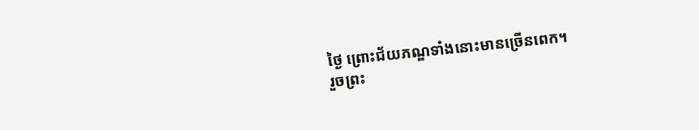ថ្ងៃ ព្រោះជ័យភណ្ឌទាំងនោះមានច្រើនពេក។
រួចព្រះ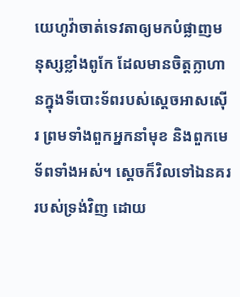យេហូវ៉ាចាត់ទេវតាឲ្យមកបំផ្លាញមនុស្សខ្លាំងពូកែ ដែលមានចិត្តក្លាហានក្នុងទីបោះទ័ពរបស់ស្តេចអាសស៊ើរ ព្រមទាំងពួកអ្នកនាំមុខ និងពួកមេទ័ពទាំងអស់។ ស្ដេចក៏វិលទៅឯនគររបស់ទ្រង់វិញ ដោយ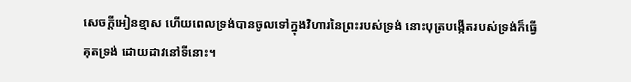សេចក្ដីអៀនខ្មាស ហើយពេលទ្រង់បានចូលទៅក្នុងវិហារនៃព្រះរបស់ទ្រង់ នោះបុត្របង្កើតរបស់ទ្រង់ក៏ធ្វើគុតទ្រង់ ដោយដាវនៅទីនោះ។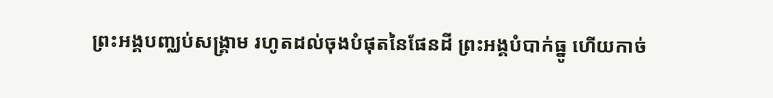ព្រះអង្គបញ្ឈប់សង្គ្រាម រហូតដល់ចុងបំផុតនៃផែនដី ព្រះអង្គបំបាក់ធ្នូ ហើយកាច់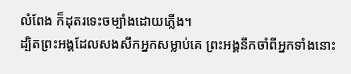លំពែង ក៏ដុតរទេះចម្បាំងដោយភ្លើង។
ដ្បិតព្រះអង្គដែលសងសឹកអ្នកសម្លាប់គេ ព្រះអង្គនឹកចាំពីអ្នកទាំងនោះ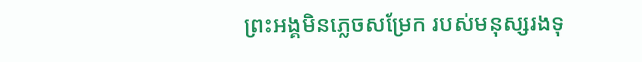ព្រះអង្គមិនភ្លេចសម្រែក របស់មនុស្សរងទុ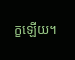ក្ខឡើយ។